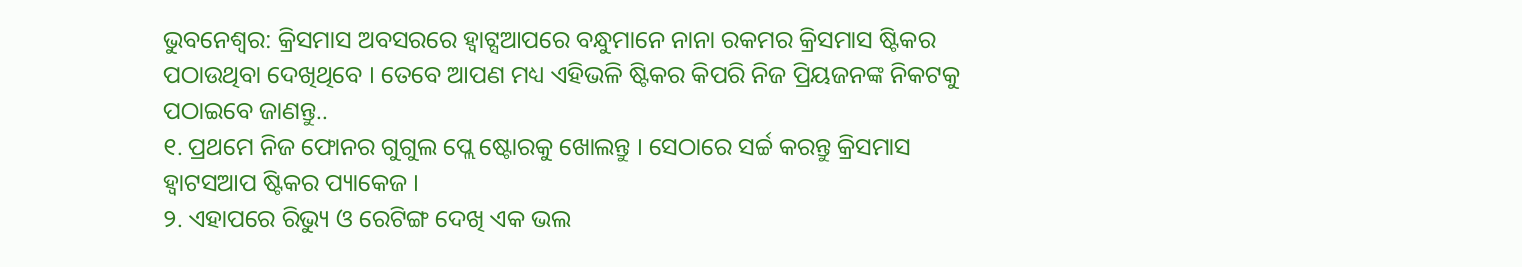ଭୁବନେଶ୍ୱର: କ୍ରିସମାସ ଅବସରରେ ହ୍ଵାଟ୍ସଆପରେ ବନ୍ଧୁମାନେ ନାନା ରକମର କ୍ରିସମାସ ଷ୍ଟିକର ପଠାଉଥିବା ଦେଖିଥିବେ । ତେବେ ଆପଣ ମଧ୍ୟ ଏହିଭଳି ଷ୍ଟିକର କିପରି ନିଜ ପ୍ରିୟଜନଙ୍କ ନିକଟକୁ ପଠାଇବେ ଜାଣନ୍ତୁ..
୧. ପ୍ରଥମେ ନିଜ ଫୋନର ଗୁଗୁଲ ପ୍ଲେ ଷ୍ଟୋରକୁ ଖୋଲନ୍ତୁ । ସେଠାରେ ସର୍ଚ୍ଚ କରନ୍ତୁ କ୍ରିସମାସ ହ୍ଵାଟସଆପ ଷ୍ଟିକର ପ୍ୟାକେଜ ।
୨. ଏହାପରେ ରିଭ୍ୟୁ ଓ ରେଟିଙ୍ଗ ଦେଖି ଏକ ଭଲ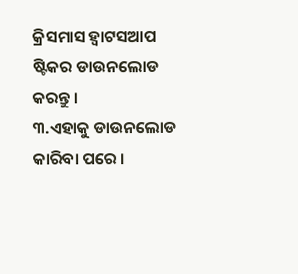କ୍ରିସମାସ ହ୍ଵାଟସଆପ ଷ୍ଟିକର ଡାଉନଲୋଡ କରନ୍ତୁ ।
୩.ଏହାକୁ ଡାଉନଲୋଡ କାରିବା ପରେ ।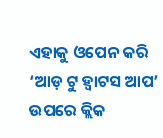ଏହାକୁ ଓପେନ କରି ‘ଆଡ଼ ଟୁ ହ୍ଵାଟସ ଆପ’ ଉପରେ କ୍ଲିକ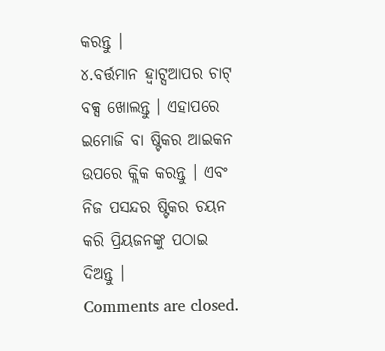କରନ୍ତୁ ।
୪.ବର୍ତ୍ତମାନ ହ୍ଵାଟ୍ସଆପର ଚାଟ୍ ବକ୍ସ ଖୋଲନ୍ତୁ । ଏହାପରେ ଇମୋଜି ବା ଷ୍ଟିକର ଆଇକନ ଉପରେ କ୍ଲିକ କରନ୍ତୁ । ଏବଂ ନିଜ ପସନ୍ଦର ଷ୍ଟିକର ଚୟନ କରି ପ୍ରିୟଜନଙ୍କୁ ପଠାଇ ଦିଅନ୍ତୁ ।
Comments are closed.